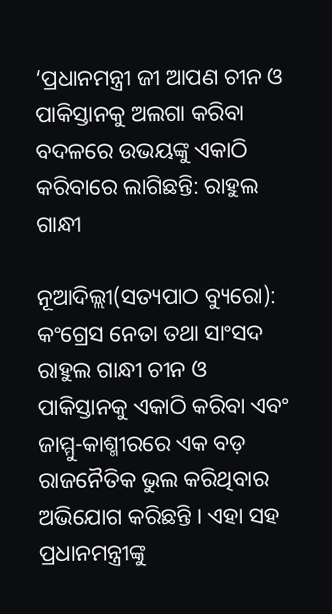‘ପ୍ରଧାନମନ୍ତ୍ରୀ ଜୀ ଆପଣ ଚୀନ ଓ ପାକିସ୍ତାନକୁ ଅଲଗା କରିବା ବଦଳରେ ଉଭୟଙ୍କୁ ଏକାଠି କରିବାରେ ଲାଗିଛନ୍ତି: ରାହୁଲ ଗାନ୍ଧୀ

ନୂଆଦିଲ୍ଲୀ(ସତ୍ୟପାଠ ବ୍ୟୁରୋ): କଂଗ୍ରେସ ନେତା ତଥା ସାଂସଦ ରାହୁଲ ଗାନ୍ଧୀ ଚୀନ ଓ ପାକିସ୍ତାନକୁ ଏକାଠି କରିବା ଏବଂ ଜାମ୍ମୁ-କାଶ୍ମୀରରେ ଏକ ବଡ଼ ରାଜନୈତିକ ଭୁଲ କରିଥିବାର ଅଭିଯୋଗ କରିଛନ୍ତି । ଏହା ସହ ପ୍ରଧାନମନ୍ତ୍ରୀଙ୍କୁ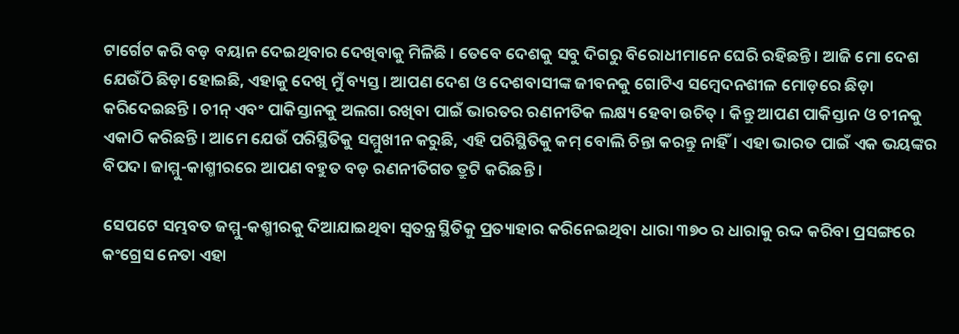ଟାର୍ଗେଟ କରି ବଡ଼ ବୟାନ ଦେଇଥିବାର ଦେଖିବାକୁ ମିଳିଛି । ତେବେ ଦେଶକୁ ସବୁ ଦିଗରୁ ବିରୋଧୀମାନେ ଘେରି ରହିଛନ୍ତି । ଆଜି ମୋ ଦେଶ ଯେଉଁଠି ଛିଡ଼ା ହୋଇଛି, ଏହାକୁ ଦେଖି ମୁଁ ବ୍ୟସ୍ତ । ଆପଣ ଦେଶ ଓ ଦେଶବାସୀଙ୍କ ଜୀବନକୁ ଗୋଟିଏ ସମ୍ବେଦନଶୀଳ ମୋଡ଼ରେ ଛିଡ଼ା କରିଦେଇଛନ୍ତି । ଚୀନ୍ ଏବଂ ପାକିସ୍ତାନକୁ ଅଲଗା ରଖିବା ପାଇଁ ଭାରତର ରଣନୀତିକ ଲକ୍ଷ୍ୟ ହେବା ଉଚିତ୍ । କିନ୍ତୁ ଆପଣ ପାକିସ୍ତାନ ଓ ଚୀନକୁ ଏକାଠି କରିଛନ୍ତି । ଆମେ ଯେଉଁ ପରିସ୍ଥିତିକୁ ସମ୍ମୁଖୀନ କରୁଛି, ଏହି ପରିସ୍ଥିତିକୁ କମ୍ ବୋଲି ଚିନ୍ତା କରନ୍ତୁ ନାହିଁ। ଏହା ଭାରତ ପାଇଁ ଏକ ଭୟଙ୍କର ବିପଦ। ଜାମ୍ମୁ-କାଶ୍ମୀରରେ ଆପଣ ବହୁତ ବଡ଼ ରଣନୀତିଗତ ତ୍ରୁଟି କରିଛନ୍ତି ।

ସେପଟେ ସମ୍ଭବତ ଜମ୍ମୁ-କଶ୍ମୀରକୁ ଦିଆଯାଇଥିବା ସ୍ୱତନ୍ତ୍ର ସ୍ଥିତିକୁ ପ୍ରତ୍ୟାହାର କରିନେଇଥିବା ଧାରା ୩୭୦ ର ଧାରାକୁ ରଦ୍ଦ କରିବା ପ୍ରସଙ୍ଗରେ କଂଗ୍ରେସ ନେତା ଏହା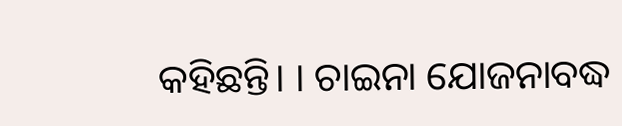କହିଛନ୍ତି। । ଚାଇନା ଯୋଜନାବଦ୍ଧ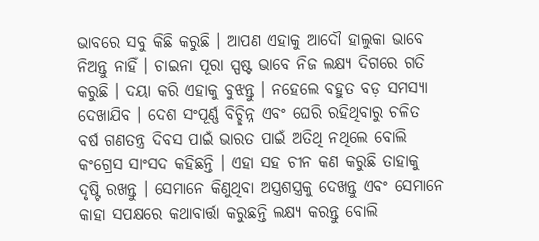ଭାବରେ ସବୁ କିଛି କରୁଛି । ଆପଣ ଏହାକୁ ଆଦୌ ହାଲୁକା ଭାବେ ନିଅନ୍ତୁ ନାହିଁ । ଚାଇନା ପୂରା ସ୍ପଷ୍ଟ ଭାବେ ନିଜ ଲକ୍ଷ୍ୟ ଦିଗରେ ଗତି କରୁଛି । ଦୟା କରି ଏହାକୁ ବୁଝନ୍ତୁ । ନହେଲେ ବହୁତ ବଡ଼ ସମସ୍ୟା ଦେଖାଯିବ । ଦେଶ ସଂପୂର୍ଣ୍ଣ ବିଚ୍ଛିନ୍ନ ଏବଂ ଘେରି ରହିଥିବାରୁ ଚଳିତ ବର୍ଷ ଗଣତନ୍ତ୍ର ଦିବସ ପାଇଁ ଭାରତ ପାଇଁ ଅତିଥି ନଥିଲେ ବୋଲି କଂଗ୍ରେସ ସାଂସଦ କହିଛନ୍ତି । ଏହା ସହ ଚୀନ କଣ କରୁଛି ତାହାକୁ ଦୃଷ୍ଟି ରଖନ୍ତୁ । ସେମାନେ କିଣୁଥିବା ଅସ୍ତ୍ରଶସ୍ତ୍ରକୁ ଦେଖନ୍ତୁ ଏବଂ ସେମାନେ କାହା ସପକ୍ଷରେ କଥାବାର୍ତ୍ତା କରୁଛନ୍ତି ଲକ୍ଷ୍ୟ କରନ୍ତୁ ବୋଲି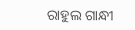ରାହୁଲ ଗାନ୍ଧୀ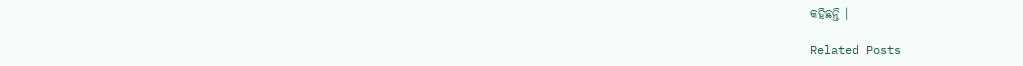କହିଛନ୍ତି ।

Related Posts